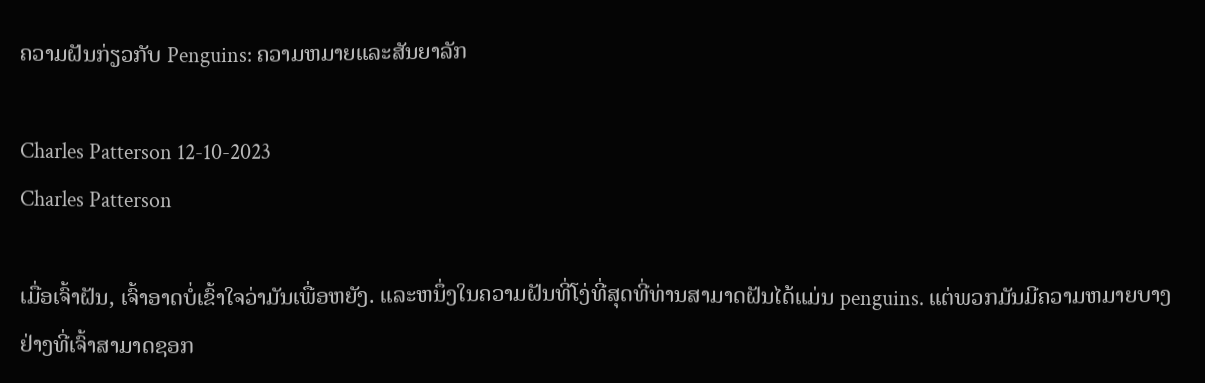ຄວາມຝັນກ່ຽວກັບ Penguins: ຄວາມຫມາຍແລະສັນຍາລັກ

Charles Patterson 12-10-2023
Charles Patterson

ເມື່ອເຈົ້າຝັນ, ເຈົ້າອາດບໍ່ເຂົ້າໃຈວ່າມັນເພື່ອຫຍັງ. ແລະຫນຶ່ງໃນຄວາມຝັນທີ່ໂງ່ທີ່ສຸດທີ່ທ່ານສາມາດຝັນໄດ້ແມ່ນ penguins. ແຕ່ພວກມັນມີຄວາມຫມາຍບາງຢ່າງທີ່ເຈົ້າສາມາດຊອກ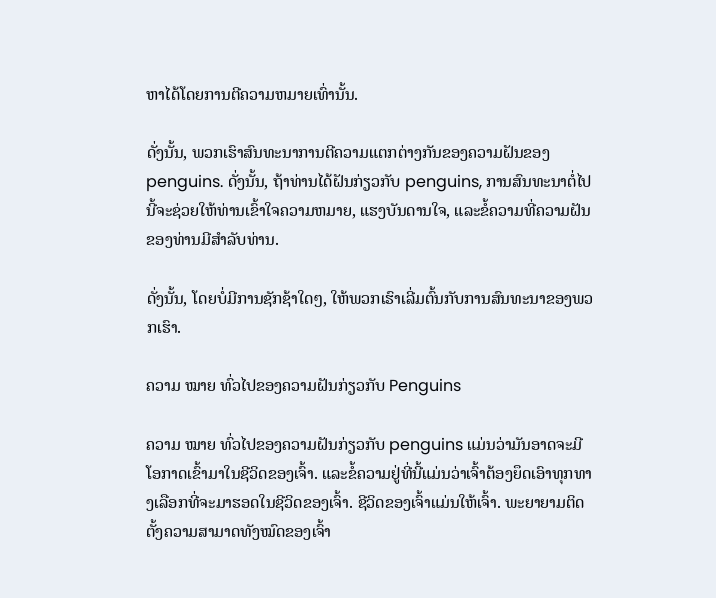ຫາໄດ້ໂດຍການຕີຄວາມຫມາຍເທົ່ານັ້ນ.

ດັ່ງນັ້ນ, ພວກເຮົາສົນທະນາການຕີຄວາມແຕກຕ່າງກັນຂອງຄວາມຝັນຂອງ penguins. ດັ່ງນັ້ນ, ຖ້າທ່ານໄດ້ຝັນກ່ຽວກັບ penguins, ການສົນທະນາຕໍ່ໄປນີ້ຈະຊ່ວຍໃຫ້ທ່ານເຂົ້າໃຈຄວາມຫມາຍ, ແຮງບັນດານໃຈ, ແລະຂໍ້ຄວາມທີ່ຄວາມຝັນຂອງທ່ານມີສໍາລັບທ່ານ.

ດັ່ງນັ້ນ, ໂດຍບໍ່ມີການຊັກຊ້າໃດໆ, ໃຫ້ພວກເຮົາເລີ່ມຕົ້ນກັບການສົນທະນາຂອງພວກເຮົາ.

ຄວາມ ໝາຍ ທົ່ວໄປຂອງຄວາມຝັນກ່ຽວກັບ Penguins

ຄວາມ ໝາຍ ທົ່ວໄປຂອງຄວາມຝັນກ່ຽວກັບ penguins ແມ່ນວ່າມັນອາດຈະມີໂອກາດເຂົ້າມາໃນຊີວິດຂອງເຈົ້າ. ແລະຂໍ້ຄວາມຢູ່ທີ່ນີ້ແມ່ນວ່າເຈົ້າຕ້ອງຍຶດເອົາທຸກທາງເລືອກທີ່ຈະມາຮອດໃນຊີວິດຂອງເຈົ້າ. ຊີວິດຂອງເຈົ້າແມ່ນໃຫ້ເຈົ້າ. ພະຍາຍາມຕິດຕັ້ງຄວາມສາມາດທັງໝົດຂອງເຈົ້າ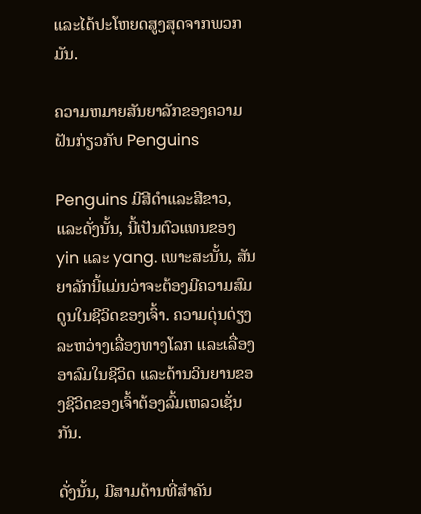ແລະໄດ້ປະໂຫຍດສູງສຸດຈາກພວກມັນ.

ຄວາມຫມາຍສັນຍາລັກຂອງຄວາມຝັນກ່ຽວກັບ Penguins

Penguins ມີສີດໍາແລະສີຂາວ, ແລະດັ່ງນັ້ນ, ນີ້ເປັນຕົວແທນຂອງ yin ແລະ yang. ເພາະສະນັ້ນ, ສັນຍາລັກນີ້ແມ່ນວ່າຈະຕ້ອງມີຄວາມສົມດູນໃນຊີວິດຂອງເຈົ້າ. ຄວາມດຸ່ນດ່ຽງລະຫວ່າງເລື່ອງທາງໂລກ ແລະເລື່ອງອາລົມໃນຊີວິດ ແລະດ້ານວິນຍານຂອງຊີວິດຂອງເຈົ້າຕ້ອງລົ້ມເຫລວເຊັ່ນກັນ.

ດັ່ງນັ້ນ, ມີສາມດ້ານທີ່ສຳຄັນ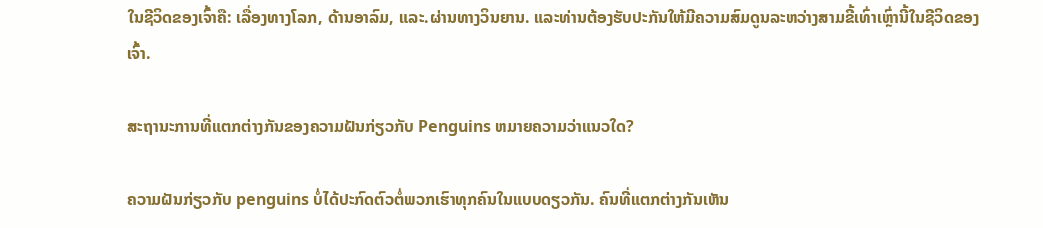ໃນຊີວິດຂອງເຈົ້າຄື: ເລື່ອງທາງໂລກ, ດ້ານອາລົມ, ແລະ.ຜ່ານທາງວິນຍານ. ແລະທ່ານຕ້ອງຮັບປະກັນໃຫ້ມີຄວາມສົມດູນລະຫວ່າງສາມຂີ້ເທົ່າເຫຼົ່ານີ້ໃນຊີວິດຂອງເຈົ້າ.

ສະຖານະການທີ່ແຕກຕ່າງກັນຂອງຄວາມຝັນກ່ຽວກັບ Penguins ຫມາຍຄວາມວ່າແນວໃດ?

ຄວາມຝັນກ່ຽວກັບ penguins ບໍ່ໄດ້ປະກົດຕົວຕໍ່ພວກເຮົາທຸກຄົນໃນແບບດຽວກັນ. ຄົນທີ່ແຕກຕ່າງກັນເຫັນ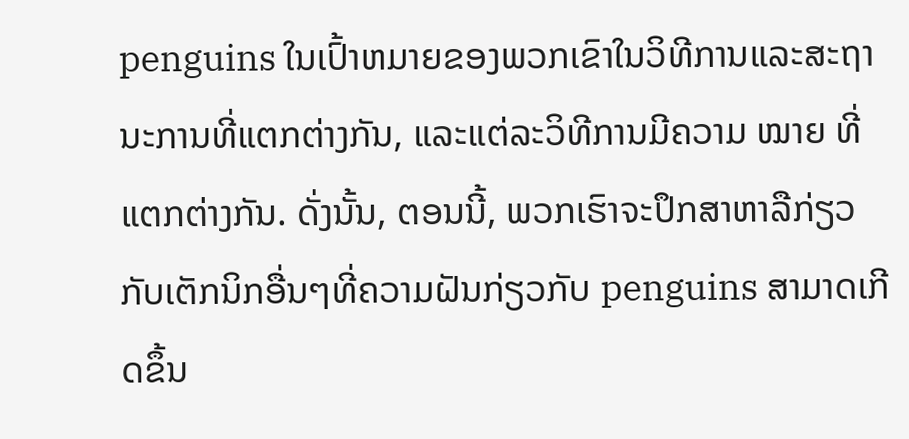penguins ໃນເປົ້າຫມາຍຂອງພວກເຂົາໃນວິທີການແລະສະຖານະການທີ່ແຕກຕ່າງກັນ, ແລະແຕ່ລະວິທີການມີຄວາມ ໝາຍ ທີ່ແຕກຕ່າງກັນ. ດັ່ງນັ້ນ, ຕອນນີ້, ພວກເຮົາຈະປຶກສາຫາລືກ່ຽວກັບເຕັກນິກອື່ນໆທີ່ຄວາມຝັນກ່ຽວກັບ penguins ສາມາດເກີດຂຶ້ນ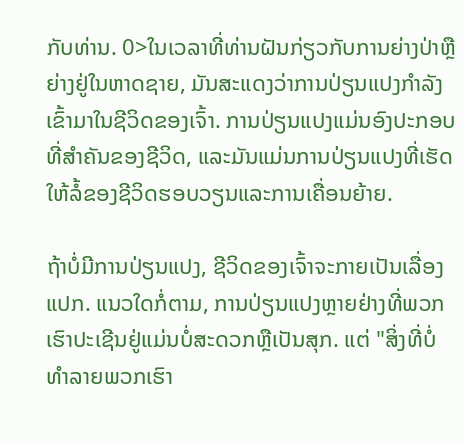ກັບທ່ານ. 0>ໃນເວລາທີ່ທ່ານຝັນກ່ຽວກັບການຍ່າງປ່າຫຼືຍ່າງຢູ່ໃນຫາດຊາຍ, ມັນສະແດງວ່າການປ່ຽນແປງກໍາລັງເຂົ້າມາໃນຊີວິດຂອງເຈົ້າ. ການປ່ຽນແປງແມ່ນອົງປະກອບທີ່ສໍາຄັນຂອງຊີວິດ, ແລະມັນແມ່ນການປ່ຽນແປງທີ່ເຮັດໃຫ້ລໍ້ຂອງຊີວິດຮອບວຽນແລະການເຄື່ອນຍ້າຍ.

ຖ້າບໍ່ມີການປ່ຽນແປງ, ຊີວິດຂອງເຈົ້າຈະກາຍເປັນເລື່ອງແປກ. ແນວໃດກໍ່ຕາມ, ການປ່ຽນແປງຫຼາຍຢ່າງທີ່ພວກເຮົາປະເຊີນຢູ່ແມ່ນບໍ່ສະດວກຫຼືເປັນສຸກ. ແຕ່ "ສິ່ງທີ່ບໍ່ທໍາລາຍພວກເຮົາ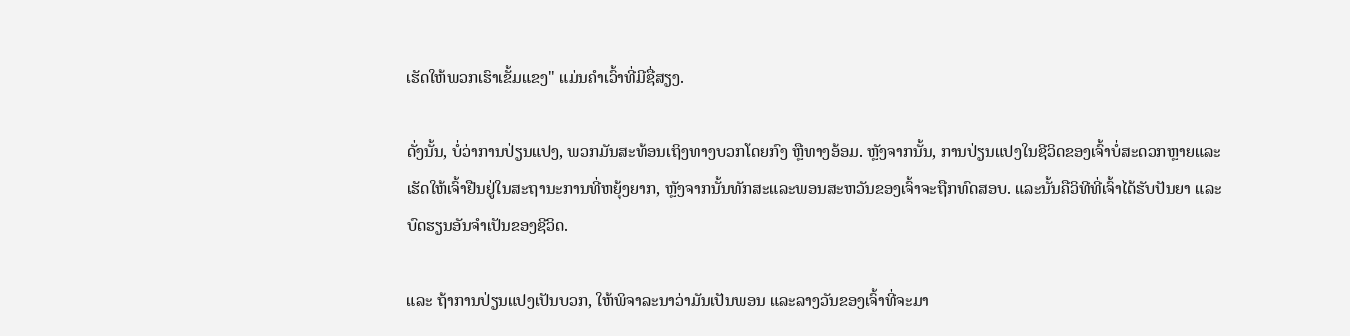ເຮັດໃຫ້ພວກເຮົາເຂັ້ມແຂງ" ແມ່ນຄໍາເວົ້າທີ່ມີຊື່ສຽງ.

ດັ່ງນັ້ນ, ບໍ່ວ່າການປ່ຽນແປງ, ພວກມັນສະທ້ອນເຖິງທາງບວກໂດຍກົງ ຫຼືທາງອ້ອມ. ຫຼັງຈາກນັ້ນ, ການປ່ຽນແປງໃນຊີວິດຂອງເຈົ້າບໍ່ສະດວກຫຼາຍແລະເຮັດໃຫ້ເຈົ້າຢືນຢູ່ໃນສະຖານະການທີ່ຫຍຸ້ງຍາກ, ຫຼັງຈາກນັ້ນທັກສະແລະພອນສະຫວັນຂອງເຈົ້າຈະຖືກທົດສອບ. ແລະນັ້ນຄືວິທີທີ່ເຈົ້າໄດ້ຮັບປັນຍາ ແລະບົດຮຽນອັນຈຳເປັນຂອງຊີວິດ.

ແລະ ຖ້າການປ່ຽນແປງເປັນບວກ, ໃຫ້ພິຈາລະນາວ່າມັນເປັນພອນ ແລະລາງວັນຂອງເຈົ້າທີ່ຈະມາ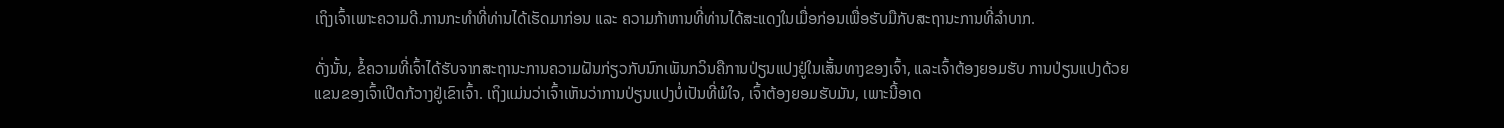ເຖິງເຈົ້າເພາະຄວາມດີ.ການກະທຳທີ່ທ່ານໄດ້ເຮັດມາກ່ອນ ແລະ ຄວາມກ້າຫານທີ່ທ່ານໄດ້ສະແດງໃນເມື່ອກ່ອນເພື່ອຮັບມືກັບສະຖານະການທີ່ລຳບາກ.

ດັ່ງນັ້ນ, ຂໍ້ຄວາມທີ່ເຈົ້າໄດ້ຮັບຈາກສະຖານະການຄວາມຝັນກ່ຽວກັບນົກເພັນກວິນຄືການປ່ຽນແປງຢູ່ໃນເສັ້ນທາງຂອງເຈົ້າ, ແລະເຈົ້າຕ້ອງຍອມຮັບ ການປ່ຽນແປງດ້ວຍແຂນຂອງເຈົ້າເປີດກ້ວາງຢູ່ເຂົາເຈົ້າ. ເຖິງແມ່ນວ່າເຈົ້າເຫັນວ່າການປ່ຽນແປງບໍ່ເປັນທີ່ພໍໃຈ, ເຈົ້າຕ້ອງຍອມຮັບມັນ, ເພາະນີ້ອາດ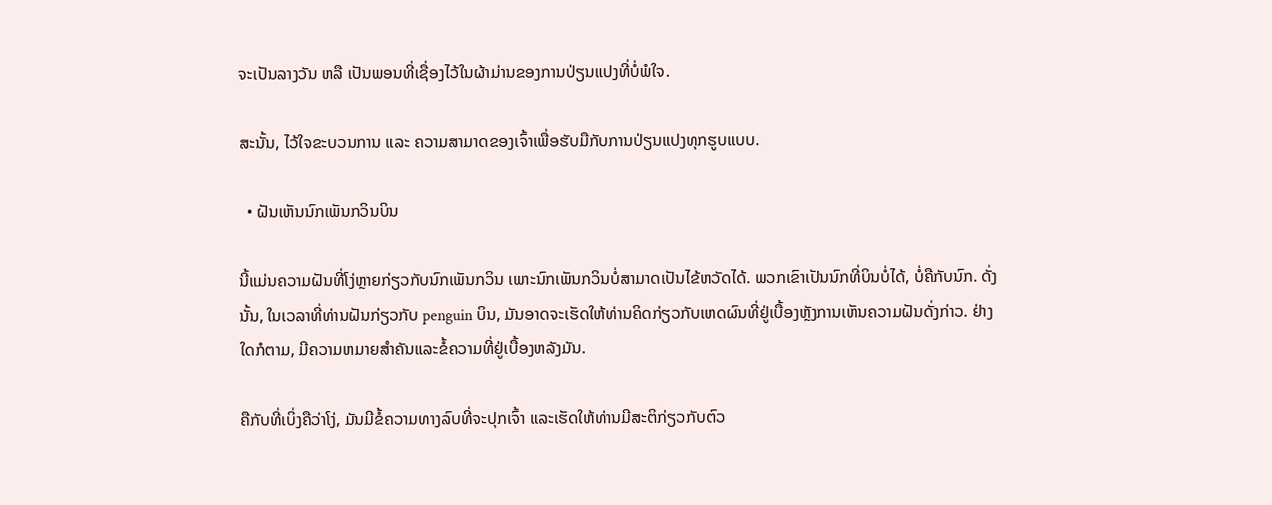ຈະເປັນລາງວັນ ຫລື ເປັນພອນທີ່ເຊື່ອງໄວ້ໃນຜ້າມ່ານຂອງການປ່ຽນແປງທີ່ບໍ່ພໍໃຈ.

ສະນັ້ນ, ໄວ້ໃຈຂະບວນການ ແລະ ຄວາມສາມາດຂອງເຈົ້າເພື່ອຮັບມືກັບການປ່ຽນແປງທຸກຮູບແບບ.

  • ຝັນເຫັນນົກເພັນກວິນບິນ

ນີ້ແມ່ນຄວາມຝັນທີ່ໂງ່ຫຼາຍກ່ຽວກັບນົກເພັນກວິນ ເພາະນົກເພັນກວິນບໍ່ສາມາດເປັນໄຂ້ຫວັດໄດ້. ພວກເຂົາເປັນນົກທີ່ບິນບໍ່ໄດ້, ບໍ່ຄືກັບນົກ. ດັ່ງນັ້ນ, ໃນເວລາທີ່ທ່ານຝັນກ່ຽວກັບ penguin ບິນ, ມັນອາດຈະເຮັດໃຫ້ທ່ານຄິດກ່ຽວກັບເຫດຜົນທີ່ຢູ່ເບື້ອງຫຼັງການເຫັນຄວາມຝັນດັ່ງກ່າວ. ຢ່າງໃດກໍຕາມ, ມີຄວາມຫມາຍສໍາຄັນແລະຂໍ້ຄວາມທີ່ຢູ່ເບື້ອງຫລັງມັນ.

ຄືກັບທີ່ເບິ່ງຄືວ່າໂງ່, ມັນມີຂໍ້ຄວາມທາງລົບທີ່ຈະປຸກເຈົ້າ ແລະເຮັດໃຫ້ທ່ານມີສະຕິກ່ຽວກັບຕົວ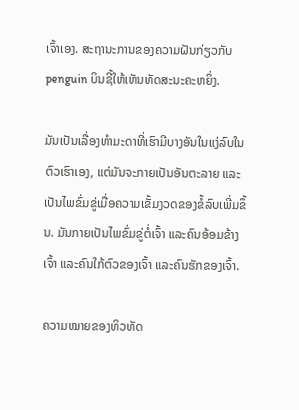ເຈົ້າເອງ. ສະຖານະການຂອງຄວາມຝັນກ່ຽວກັບ penguin ບິນຊີ້ໃຫ້ເຫັນທັດສະນະຄະຫຍິ່ງ.

ມັນເປັນເລື່ອງທຳມະດາທີ່ເຮົາມີບາງອັນໃນແງ່ລົບໃນຕົວເຮົາເອງ, ແຕ່ມັນຈະກາຍເປັນອັນຕະລາຍ ແລະເປັນໄພຂົ່ມຂູ່ເມື່ອຄວາມເຂັ້ມງວດຂອງຂໍ້ລົບເພີ່ມຂຶ້ນ. ມັນກາຍເປັນໄພຂົ່ມຂູ່ຕໍ່ເຈົ້າ ແລະຄົນອ້ອມຂ້າງເຈົ້າ ແລະຄົນໃກ້ຕົວຂອງເຈົ້າ ແລະຄົນຮັກຂອງເຈົ້າ.

ຄວາມໝາຍຂອງທິວທັດ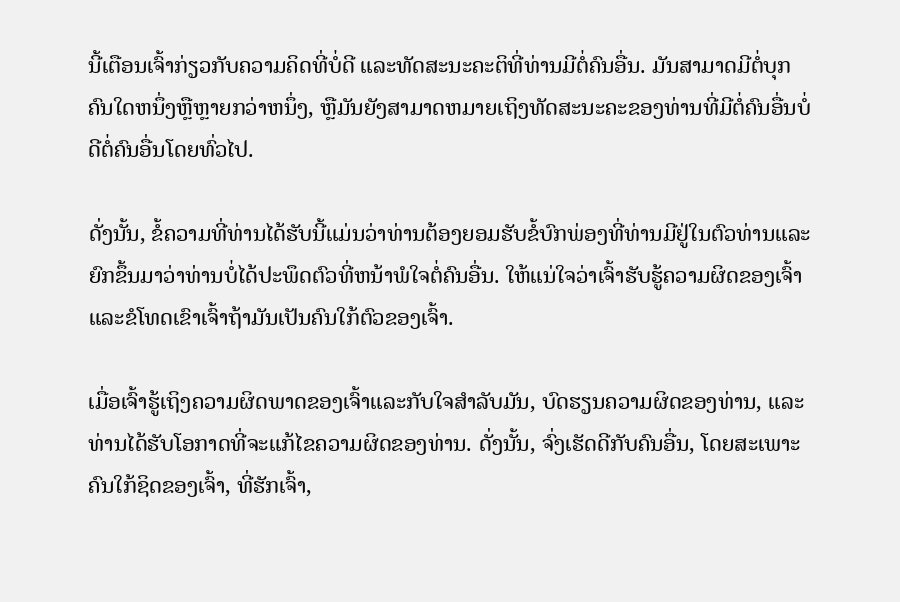ນີ້ເຕືອນເຈົ້າກ່ຽວກັບຄວາມຄິດທີ່ບໍ່ດີ ແລະທັດສະນະຄະຕິທີ່ທ່ານມີຕໍ່ຄົນອື່ນ. ມັນສາມາດມີຕໍ່ບຸກຄົນໃດຫນຶ່ງຫຼືຫຼາຍກວ່າຫນຶ່ງ, ຫຼືມັນຍັງສາມາດຫມາຍເຖິງທັດສະນະຄະຂອງທ່ານທີ່ມີຕໍ່ຄົນອື່ນບໍ່ດີຕໍ່ຄົນອື່ນໂດຍທົ່ວໄປ.

ດັ່ງນັ້ນ, ຂໍ້ຄວາມທີ່ທ່ານໄດ້ຮັບນີ້ແມ່ນວ່າທ່ານຕ້ອງຍອມຮັບຂໍ້ບົກພ່ອງທີ່ທ່ານມີຢູ່ໃນຕົວທ່ານແລະຍົກຂຶ້ນມາວ່າທ່ານບໍ່ໄດ້ປະພຶດຕົວທີ່ຫນ້າພໍໃຈຕໍ່ຄົນອື່ນ. ໃຫ້ແນ່ໃຈວ່າເຈົ້າຮັບຮູ້ຄວາມຜິດຂອງເຈົ້າ ແລະຂໍໂທດເຂົາເຈົ້າຖ້າມັນເປັນຄົນໃກ້ຕົວຂອງເຈົ້າ.

ເມື່ອເຈົ້າຮູ້ເຖິງຄວາມຜິດພາດຂອງເຈົ້າແລະກັບໃຈສໍາລັບມັນ, ບົດຮຽນຄວາມຜິດຂອງທ່ານ, ແລະທ່ານໄດ້ຮັບໂອກາດທີ່ຈະແກ້ໄຂຄວາມຜິດຂອງທ່ານ. ດັ່ງນັ້ນ, ຈົ່ງເຮັດດີກັບຄົນອື່ນ, ໂດຍສະເພາະຄົນໃກ້ຊິດຂອງເຈົ້າ, ທີ່ຮັກເຈົ້າ,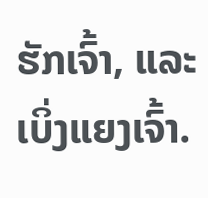ຮັກເຈົ້າ, ແລະເບິ່ງແຍງເຈົ້າ.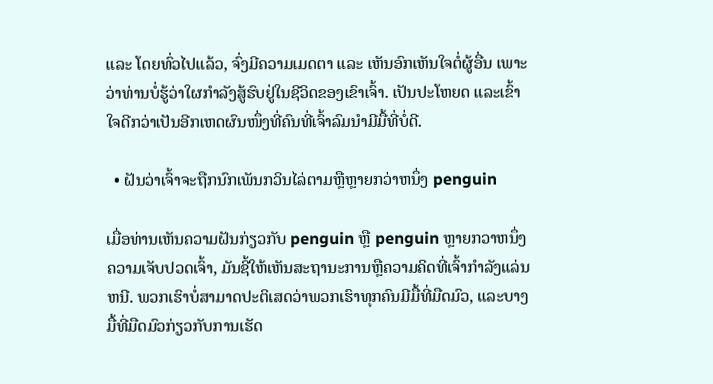ແລະ ໂດຍທົ່ວໄປແລ້ວ, ຈົ່ງມີຄວາມເມດຕາ ແລະ ເຫັນອົກເຫັນໃຈຕໍ່ຜູ້ອື່ນ ເພາະວ່າທ່ານບໍ່ຮູ້ວ່າໃຜກໍາລັງສູ້ຮົບຢູ່ໃນຊີວິດຂອງເຂົາເຈົ້າ. ເປັນປະໂຫຍດ ແລະເຂົ້າໃຈດີກວ່າເປັນອີກເຫດຜົນໜຶ່ງທີ່ຄົນທີ່ເຈົ້າລົມນຳມີມື້ທີ່ບໍ່ດີ.

  • ຝັນວ່າເຈົ້າຈະຖືກນົກເພັນກວິນໄລ່ຕາມຫຼືຫຼາຍກວ່າຫນຶ່ງ penguin

ເມື່ອທ່ານເຫັນຄວາມຝັນກ່ຽວກັບ penguin ຫຼື penguin ຫຼາຍກວາຫນຶ່ງ ຄວາມເຈັບປວດເຈົ້າ, ມັນຊີ້ໃຫ້ເຫັນສະຖານະການຫຼືຄວາມຄິດທີ່ເຈົ້າກໍາລັງແລ່ນຫນີ. ພວກເຮົາບໍ່ສາມາດປະຕິເສດວ່າພວກເຮົາທຸກຄົນມີມື້ທີ່ມືດມົວ, ແລະບາງມື້ທີ່ມືດມົວກ່ຽວກັບການເຮັດ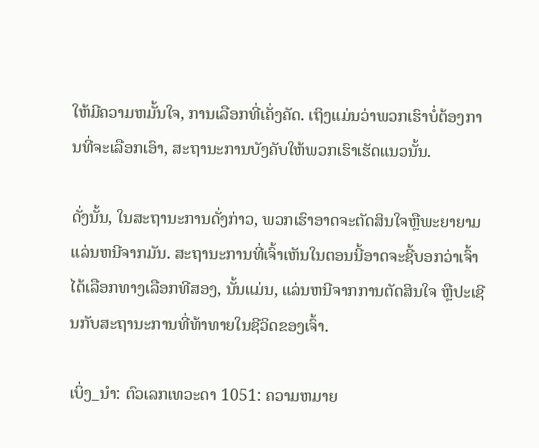ໃຫ້ມີຄວາມຫມັ້ນໃຈ, ການເລືອກທີ່ເຄັ່ງຄັດ. ເຖິງແມ່ນວ່າພວກເຮົາບໍ່ຕ້ອງການທີ່ຈະເລືອກເອົາ, ສະຖານະການບັງຄັບໃຫ້ພວກເຮົາເຮັດແນວນັ້ນ.

ດັ່ງນັ້ນ, ໃນສະຖານະການດັ່ງກ່າວ, ພວກເຮົາອາດຈະຕັດສິນໃຈຫຼືພະຍາຍາມແລ່ນຫນີຈາກມັນ. ສະຖານະການທີ່ເຈົ້າເຫັນໃນຕອນນີ້ອາດຈະຊີ້ບອກວ່າເຈົ້າໄດ້ເລືອກທາງເລືອກທີສອງ, ນັ້ນແມ່ນ, ແລ່ນຫນີຈາກການຕັດສິນໃຈ ຫຼືປະເຊີນກັບສະຖານະການທີ່ທ້າທາຍໃນຊີວິດຂອງເຈົ້າ.

ເບິ່ງ_ນຳ: ຕົວເລກເທວະດາ 1051: ຄວາມຫມາຍ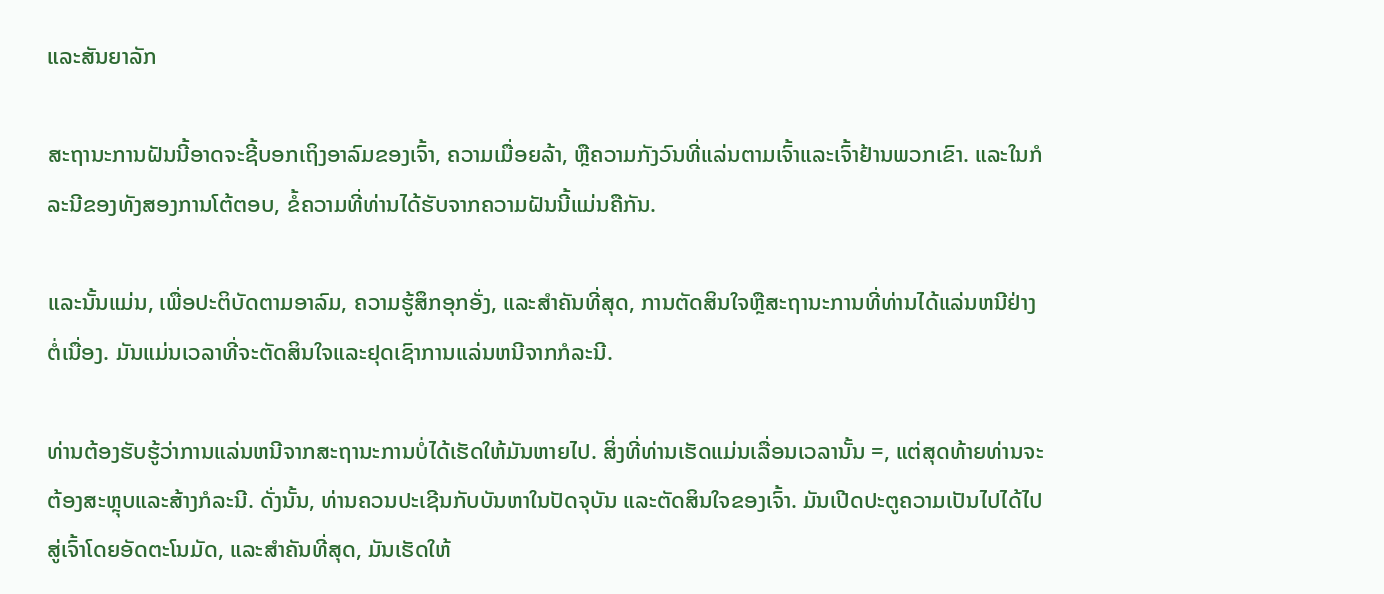ແລະສັນຍາລັກ

ສະຖານະການຝັນນີ້ອາດຈະຊີ້ບອກເຖິງອາລົມຂອງເຈົ້າ, ຄວາມເມື່ອຍລ້າ, ຫຼືຄວາມກັງວົນທີ່ແລ່ນຕາມເຈົ້າແລະເຈົ້າຢ້ານພວກເຂົາ. ແລະໃນກໍລະນີຂອງທັງສອງການໂຕ້ຕອບ, ຂໍ້ຄວາມທີ່ທ່ານໄດ້ຮັບຈາກຄວາມຝັນນີ້ແມ່ນຄືກັນ.

ແລະນັ້ນແມ່ນ, ເພື່ອປະຕິບັດຕາມອາລົມ, ຄວາມຮູ້ສຶກອຸກອັ່ງ, ແລະສໍາຄັນທີ່ສຸດ, ການຕັດສິນໃຈຫຼືສະຖານະການທີ່ທ່ານໄດ້ແລ່ນຫນີຢ່າງຕໍ່ເນື່ອງ. ມັນແມ່ນເວລາທີ່ຈະຕັດສິນໃຈແລະຢຸດເຊົາການແລ່ນຫນີຈາກກໍລະນີ.

ທ່ານຕ້ອງຮັບຮູ້ວ່າການແລ່ນຫນີຈາກສະຖານະການບໍ່ໄດ້ເຮັດໃຫ້ມັນຫາຍໄປ. ສິ່ງທີ່ທ່ານເຮັດແມ່ນເລື່ອນເວລານັ້ນ =, ແຕ່ສຸດທ້າຍທ່ານຈະຕ້ອງສະຫຼຸບແລະສ້າງກໍລະນີ. ດັ່ງນັ້ນ, ທ່ານຄວນປະເຊີນກັບບັນຫາໃນປັດຈຸບັນ ແລະຕັດສິນໃຈຂອງເຈົ້າ. ມັນເປີດປະຕູຄວາມເປັນໄປໄດ້ໄປສູ່ເຈົ້າໂດຍອັດຕະໂນມັດ, ແລະສໍາຄັນທີ່ສຸດ, ມັນເຮັດໃຫ້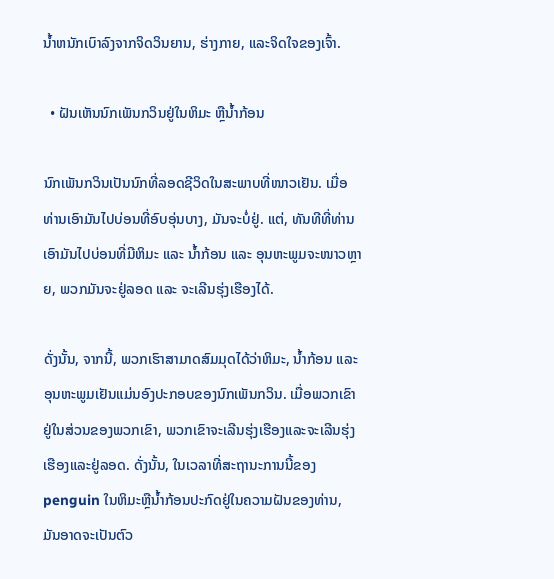ນໍ້າຫນັກເບົາລົງຈາກຈິດວິນຍານ, ຮ່າງກາຍ, ແລະຈິດໃຈຂອງເຈົ້າ.

  • ຝັນເຫັນນົກເພັນກວິນຢູ່ໃນຫິມະ ຫຼືນ້ຳກ້ອນ

ນົກເພັນກວິນເປັນນົກທີ່ລອດຊີວິດໃນສະພາບທີ່ໜາວເຢັນ. ເມື່ອທ່ານເອົາມັນໄປບ່ອນທີ່ອົບອຸ່ນບາງ, ມັນຈະບໍ່ຢູ່. ແຕ່, ທັນທີທີ່ທ່ານເອົາມັນໄປບ່ອນທີ່ມີຫິມະ ແລະ ນ້ຳກ້ອນ ແລະ ອຸນຫະພູມຈະໜາວຫຼາຍ, ພວກມັນຈະຢູ່ລອດ ແລະ ຈະເລີນຮຸ່ງເຮືອງໄດ້.

ດັ່ງນັ້ນ, ຈາກນີ້, ພວກເຮົາສາມາດສົມມຸດໄດ້ວ່າຫິມະ, ນ້ຳກ້ອນ ແລະ ອຸນຫະພູມເຢັນແມ່ນອົງປະກອບຂອງນົກເພັນກວິນ. ເມື່ອພວກເຂົາຢູ່ໃນສ່ວນຂອງພວກເຂົາ, ພວກເຂົາຈະເລີນຮຸ່ງເຮືອງແລະຈະເລີນຮຸ່ງເຮືອງແລະຢູ່ລອດ. ດັ່ງນັ້ນ, ໃນເວລາທີ່ສະຖານະການນີ້ຂອງ penguin ໃນຫິມະຫຼືນ້ຳກ້ອນປະກົດຢູ່ໃນຄວາມຝັນຂອງທ່ານ, ມັນອາດຈະເປັນຕົວ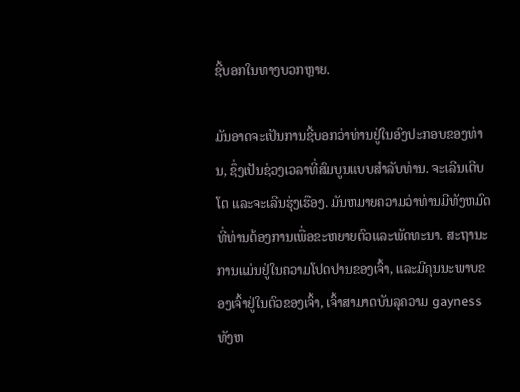ຊີ້ບອກໃນທາງບວກຫຼາຍ.

ມັນອາດຈະເປັນການຊີ້ບອກວ່າທ່ານຢູ່ໃນອົງປະກອບຂອງທ່ານ, ຊຶ່ງເປັນຊ່ວງເວລາທີ່ສົມບູນແບບສໍາລັບທ່ານ. ຈະເລີນເຕີບໂຕ ແລະຈະເລີນຮຸ່ງເຮືອງ. ມັນຫມາຍຄວາມວ່າທ່ານມີທັງຫມົດທີ່ທ່ານຕ້ອງການເພື່ອຂະຫຍາຍຕົວແລະພັດທະນາ. ສະຖານະການແມ່ນຢູ່ໃນຄວາມໂປດປານຂອງເຈົ້າ, ແລະມີຄຸນນະພາບຂອງເຈົ້າຢູ່ໃນຕົວຂອງເຈົ້າ, ເຈົ້າສາມາດບັນລຸຄວາມ gayness ທັງຫ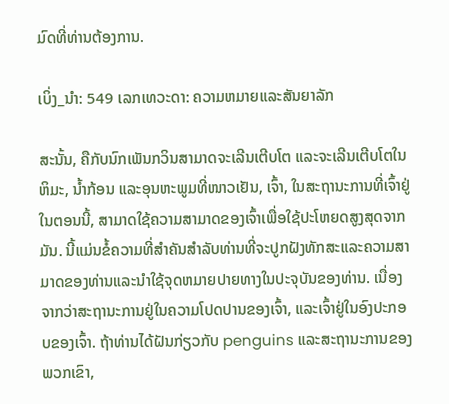ມົດທີ່ທ່ານຕ້ອງການ.

ເບິ່ງ_ນຳ: 549 ເລກເທວະດາ: ຄວາມຫມາຍແລະສັນຍາລັກ

ສະນັ້ນ, ຄືກັບນົກເພັນກວິນສາມາດຈະເລີນເຕີບໂຕ ແລະຈະເລີນເຕີບໂຕໃນຫິມະ, ນ້ຳກ້ອນ ແລະອຸນຫະພູມທີ່ໜາວເຢັນ, ເຈົ້າ, ໃນສະຖານະການທີ່ເຈົ້າຢູ່ໃນຕອນນີ້, ສາມາດໃຊ້ຄວາມສາມາດຂອງເຈົ້າເພື່ອໃຊ້ປະໂຫຍດສູງສຸດຈາກມັນ. ນີ້ແມ່ນຂໍ້ຄວາມທີ່ສໍາຄັນສໍາລັບທ່ານທີ່ຈະປູກຝັງທັກສະແລະຄວາມສາມາດຂອງທ່ານແລະນໍາໃຊ້ຈຸດຫມາຍປາຍທາງໃນປະຈຸບັນຂອງທ່ານ. ເນື່ອງຈາກວ່າສະຖານະການຢູ່ໃນຄວາມໂປດປານຂອງເຈົ້າ, ແລະເຈົ້າຢູ່ໃນອົງປະກອບຂອງເຈົ້າ. ຖ້າທ່ານໄດ້ຝັນກ່ຽວກັບ penguins ແລະສະຖານະການຂອງພວກເຂົາ,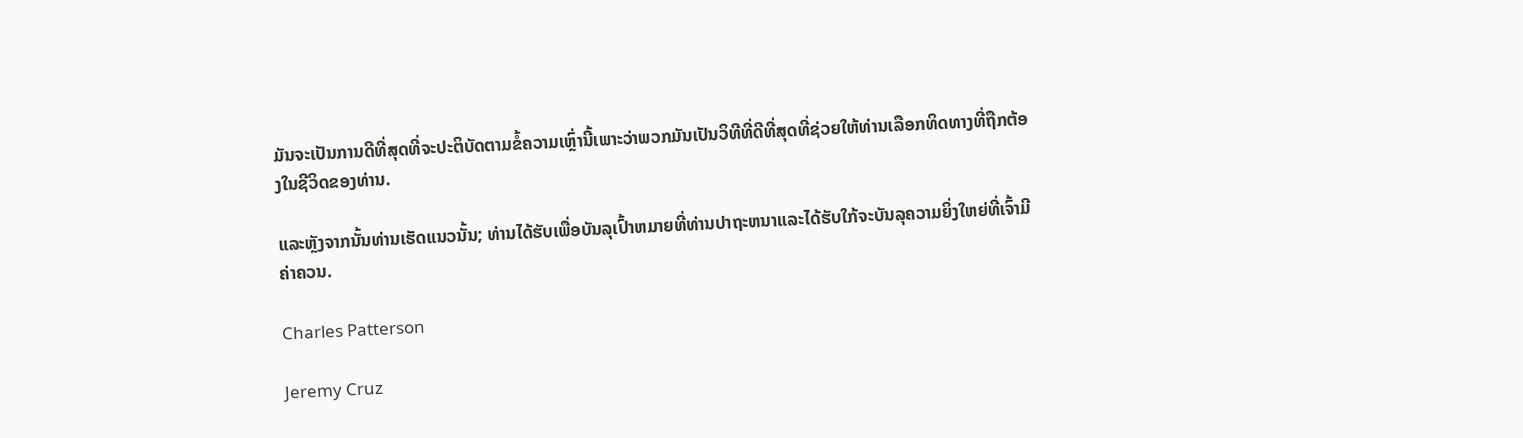ມັນຈະເປັນການດີທີ່ສຸດທີ່ຈະປະຕິບັດຕາມຂໍ້ຄວາມເຫຼົ່ານີ້ເພາະວ່າພວກມັນເປັນວິທີທີ່ດີທີ່ສຸດທີ່ຊ່ວຍໃຫ້ທ່ານເລືອກທິດທາງທີ່ຖືກຕ້ອງໃນຊີວິດຂອງທ່ານ.

ແລະຫຼັງຈາກນັ້ນທ່ານເຮັດແນວນັ້ນ; ທ່ານໄດ້ຮັບເພື່ອບັນລຸເປົ້າຫມາຍທີ່ທ່ານປາຖະຫນາແລະໄດ້ຮັບໃກ້ຈະບັນລຸຄວາມຍິ່ງໃຫຍ່ທີ່ເຈົ້າມີຄ່າຄວນ.

Charles Patterson

Jeremy Cruz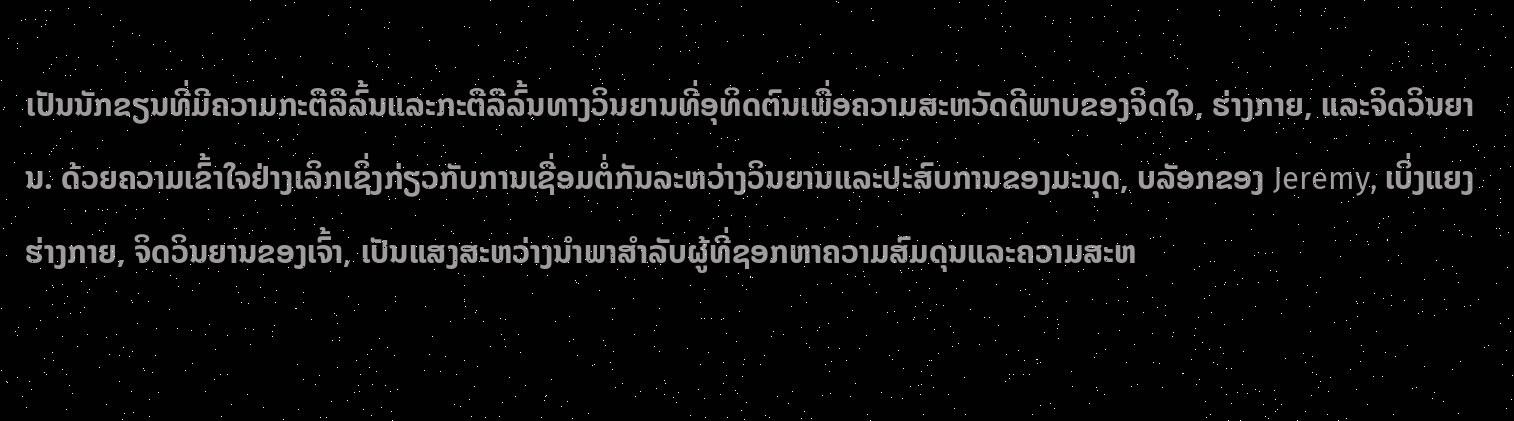ເປັນນັກຂຽນທີ່ມີຄວາມກະຕືລືລົ້ນແລະກະຕືລືລົ້ນທາງວິນຍານທີ່ອຸທິດຕົນເພື່ອຄວາມສະຫວັດດີພາບຂອງຈິດໃຈ, ຮ່າງກາຍ, ແລະຈິດວິນຍານ. ດ້ວຍຄວາມເຂົ້າໃຈຢ່າງເລິກເຊິ່ງກ່ຽວກັບການເຊື່ອມຕໍ່ກັນລະຫວ່າງວິນຍານແລະປະສົບການຂອງມະນຸດ, ບລັອກຂອງ Jeremy, ເບິ່ງແຍງຮ່າງກາຍ, ຈິດວິນຍານຂອງເຈົ້າ, ເປັນແສງສະຫວ່າງນໍາພາສໍາລັບຜູ້ທີ່ຊອກຫາຄວາມສົມດຸນແລະຄວາມສະຫ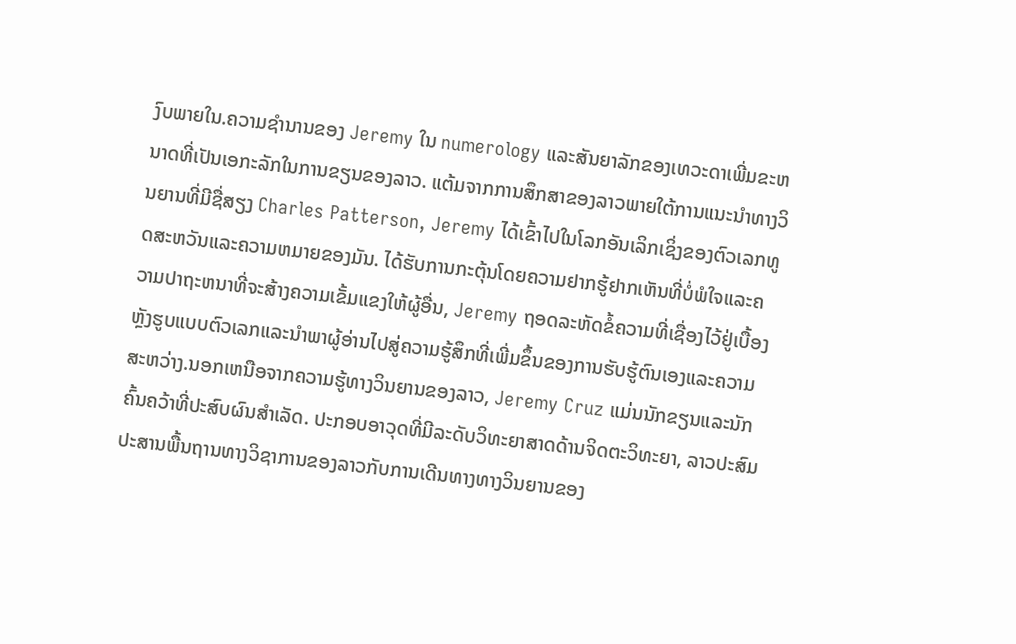ງົບພາຍໃນ.ຄວາມຊໍານານຂອງ Jeremy ໃນ numerology ແລະສັນຍາລັກຂອງເທວະດາເພີ່ມຂະຫນາດທີ່ເປັນເອກະລັກໃນການຂຽນຂອງລາວ. ແຕ້ມຈາກການສຶກສາຂອງລາວພາຍໃຕ້ການແນະນໍາທາງວິນຍານທີ່ມີຊື່ສຽງ Charles Patterson, Jeremy ໄດ້ເຂົ້າໄປໃນໂລກອັນເລິກເຊິ່ງຂອງຕົວເລກທູດສະຫວັນແລະຄວາມຫມາຍຂອງມັນ. ໄດ້ຮັບການກະຕຸ້ນໂດຍຄວາມຢາກຮູ້ຢາກເຫັນທີ່ບໍ່ພໍໃຈແລະຄວາມປາຖະຫນາທີ່ຈະສ້າງຄວາມເຂັ້ມແຂງໃຫ້ຜູ້ອື່ນ, Jeremy ຖອດລະຫັດຂໍ້ຄວາມທີ່ເຊື່ອງໄວ້ຢູ່ເບື້ອງຫຼັງຮູບແບບຕົວເລກແລະນໍາພາຜູ້ອ່ານໄປສູ່ຄວາມຮູ້ສຶກທີ່ເພີ່ມຂຶ້ນຂອງການຮັບຮູ້ຕົນເອງແລະຄວາມສະຫວ່າງ.ນອກເຫນືອຈາກຄວາມຮູ້ທາງວິນຍານຂອງລາວ, Jeremy Cruz ແມ່ນນັກຂຽນແລະນັກຄົ້ນຄວ້າທີ່ປະສົບຜົນສໍາເລັດ. ປະກອບອາວຸດທີ່ມີລະດັບວິທະຍາສາດດ້ານຈິດຕະວິທະຍາ, ລາວປະສົມປະສານພື້ນຖານທາງວິຊາການຂອງລາວກັບການເດີນທາງທາງວິນຍານຂອງ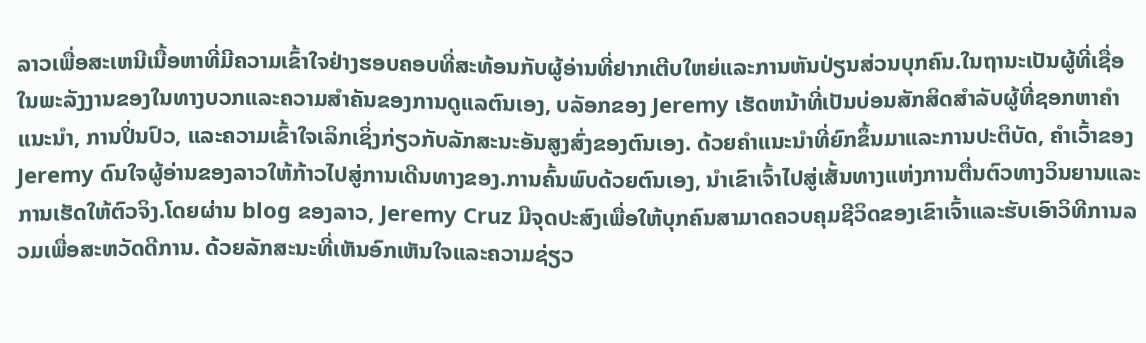ລາວເພື່ອສະເຫນີເນື້ອຫາທີ່ມີຄວາມເຂົ້າໃຈຢ່າງຮອບຄອບທີ່ສະທ້ອນກັບຜູ້ອ່ານທີ່ຢາກເຕີບໃຫຍ່ແລະການຫັນປ່ຽນສ່ວນບຸກຄົນ.ໃນຖານະເປັນຜູ້ທີ່ເຊື່ອໃນພະລັງງານຂອງໃນທາງບວກແລະຄວາມສໍາຄັນຂອງການດູແລຕົນເອງ, ບລັອກຂອງ Jeremy ເຮັດຫນ້າທີ່ເປັນບ່ອນສັກສິດສໍາລັບຜູ້ທີ່ຊອກຫາຄໍາແນະນໍາ, ການປິ່ນປົວ, ແລະຄວາມເຂົ້າໃຈເລິກເຊິ່ງກ່ຽວກັບລັກສະນະອັນສູງສົ່ງຂອງຕົນເອງ. ດ້ວຍຄໍາແນະນໍາທີ່ຍົກຂຶ້ນມາແລະການປະຕິບັດ, ຄໍາເວົ້າຂອງ Jeremy ດົນໃຈຜູ້ອ່ານຂອງລາວໃຫ້ກ້າວໄປສູ່ການເດີນທາງຂອງ.ການຄົ້ນພົບດ້ວຍຕົນເອງ, ນຳເຂົາເຈົ້າໄປສູ່ເສັ້ນທາງແຫ່ງການຕື່ນຕົວທາງວິນຍານແລະການເຮັດໃຫ້ຕົວຈິງ.ໂດຍຜ່ານ blog ຂອງລາວ, Jeremy Cruz ມີຈຸດປະສົງເພື່ອໃຫ້ບຸກຄົນສາມາດຄວບຄຸມຊີວິດຂອງເຂົາເຈົ້າແລະຮັບເອົາວິທີການລວມເພື່ອສະຫວັດດີການ. ດ້ວຍລັກສະນະທີ່ເຫັນອົກເຫັນໃຈແລະຄວາມຊ່ຽວ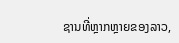ຊານທີ່ຫຼາກຫຼາຍຂອງລາວ,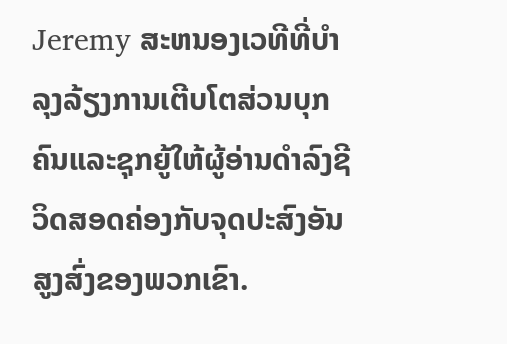Jeremy ສະຫນອງເວທີທີ່ບໍາລຸງລ້ຽງການເຕີບໂຕສ່ວນບຸກຄົນແລະຊຸກຍູ້ໃຫ້ຜູ້ອ່ານດໍາລົງຊີວິດສອດຄ່ອງກັບຈຸດປະສົງອັນສູງສົ່ງຂອງພວກເຂົາ.